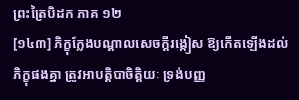ព្រះត្រៃបិដក ភាគ ១២
[១៤៣] ភិក្ខុក្លែងបណ្ដាលសេចក្ដីរង្កៀស ឱ្យកើតឡើងដល់ភិក្ខុផងគ្នា ត្រូវអាបត្ដិបាចិត្ដិយៈ ទ្រង់បញ្ញ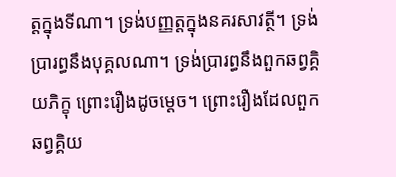ត្ដក្នុងទីណា។ ទ្រង់បញ្ញត្ដក្នុងនគរសាវត្ថី។ ទ្រង់ប្រារព្ធនឹងបុគ្គលណា។ ទ្រង់ប្រារព្ធនឹងពួកឆព្វគ្គិយភិក្ខុ ព្រោះរឿងដូចម្ដេច។ ព្រោះរឿងដែលពួកឆព្វគ្គិយ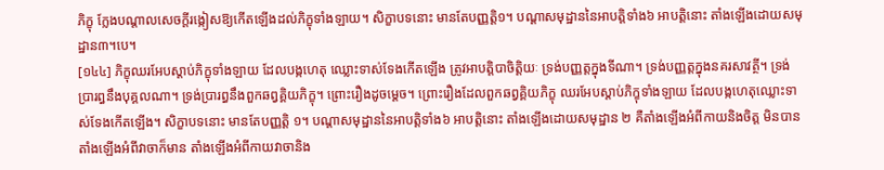ភិក្ខុ ក្លែងបណ្ដាលសេចក្ដីរង្កៀសឱ្យកើតឡើងដល់ភិក្ខុទាំងឡាយ។ សិក្ខាបទនោះ មានតែបញ្ញត្ដិ១។ បណ្ដាសមុដ្ឋាននៃអាបត្ដិទាំង៦ អាបត្ដិនោះ តាំងឡើងដោយសមុដ្ឋាន៣។បេ។
[១៤៤] ភិក្ខុឈរអែបស្ដាប់ភិក្ខុទាំងឡាយ ដែលបង្កហេតុ ឈ្លោះទាស់ទែងកើតឡើង ត្រូវអាបត្ដិបាចិត្ដិយៈ ទ្រង់បញ្ញត្ដក្នុងទីណា។ ទ្រង់បញ្ញត្ដក្នុងនគរសាវត្ថី។ ទ្រង់ប្រារព្ធនឹងបុគ្គលណា។ ទ្រង់ប្រារព្ធនឹងពួកឆព្វគ្គិយភិក្ខុ។ ព្រោះរឿងដូចម្ដេច។ ព្រោះរឿងដែលពួកឆព្វគ្គិយភិក្ខុ ឈរអែបស្ដាប់ភិក្ខុទាំងឡាយ ដែលបង្កហេតុឈ្លោះទាស់ទែងកើតឡើង។ សិក្ខាបទនោះ មានតែបញ្ញត្ដិ ១។ បណ្ដាសមុដ្ឋាននៃអាបត្ដិទាំង៦ អាបត្ដិនោះ តាំងឡើងដោយសមុដ្ឋាន ២ គឺតាំងឡើងអំពីកាយនិងចិត្ដ មិនបានតាំងឡើងអំពីវាចាក៏មាន តាំងឡើងអំពីកាយវាចានិង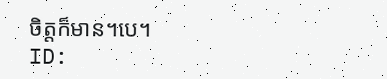ចិត្ដក៏មាន។បេ។
ID: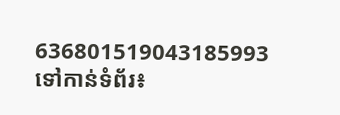636801519043185993
ទៅកាន់ទំព័រ៖